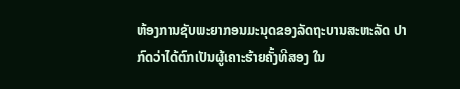ຫ້ອງການຊັບພະຍາກອນມະນຸດຂອງລັດຖະບານສະຫະລັດ ປາ
ກົດວ່າໄດ້ຕົກເປັນຜູ້ເຄາະຮ້າຍຄັ້ງທີສອງ ໃນ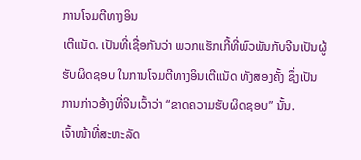ການໂຈມຕີທາງອິນ
ເຕີແນັດ. ເປັນທີ່ເຊື່ອກັນວ່າ ພວກແຮັກເກີ້ທີ່ພົວພັນກັບຈີນເປັນຜູ້
ຮັບຜິດຊອບ ໃນການໂຈມຕີທາງອິນເຕີແນັດ ທັງສອງຄັ້ງ ຊຶ່ງເປັນ
ການກ່າວອ້າງທີ່ຈີນເວົ້າວ່າ “ຂາດຄວາມຮັບຜິດຊອບ” ນັ້ນ.
ເຈົ້າໜ້າທີ່ສະຫະລັດ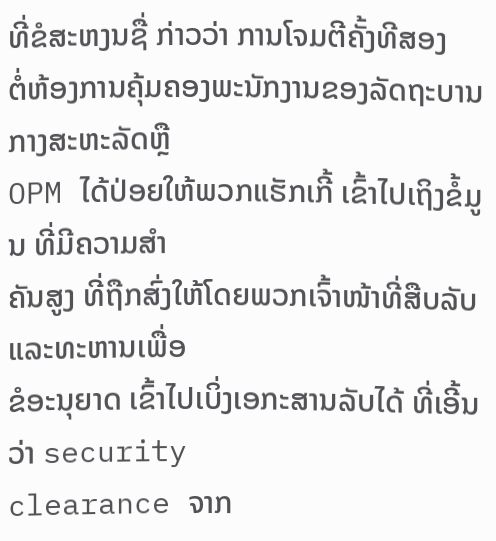ທີ່ຂໍສະຫງນຊື່ ກ່າວວ່າ ການໂຈມຕີຄັ້ງທີສອງ
ຕໍ່ຫ້ອງການຄຸ້ມຄອງພະນັກງານຂອງລັດຖະບານກາງສະຫະລັດຫຼື
OPM ໄດ້ປ່ອຍໃຫ້ພວກແຮັກເກີ້ ເຂົ້າໄປເຖິງຂໍ້ມູນ ທີ່ມີຄວາມສຳ
ຄັນສູງ ທີ່ຖືກສົ່ງໃຫ້ໂດຍພວກເຈົ້າໜ້າທີ່ສືບລັບແລະທະຫານເພື່ອ
ຂໍອະນຸຍາດ ເຂົ້າໄປເບິ່ງເອກະສານລັບໄດ້ ທີ່ເອີ້ນວ່າ security
clearance ຈາກ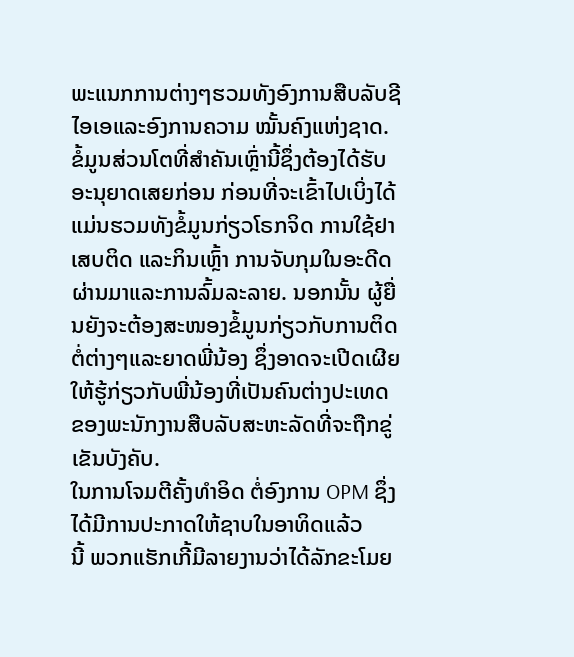ພະແນກການຕ່າງໆຮວມທັງອົງການສືບລັບຊີໄອເອແລະອົງການຄວາມ ໝັ້ນຄົງແຫ່ງຊາດ.
ຂໍ້ມູນສ່ວນໂຕທີ່ສຳຄັນເຫຼົ່ານີ້ຊຶ່ງຕ້ອງໄດ້ຮັບອະນຸຍາດເສຍກ່ອນ ກ່ອນທີ່ຈະເຂົ້າໄປເບິ່ງໄດ້ ແມ່ນຮວມທັງຂໍ້ມູນກ່ຽວໂຣກຈິດ ການໃຊ້ຢາເສບຕິດ ແລະກິນເຫຼົ້າ ການຈັບກຸມໃນອະດີດ ຜ່ານມາແລະການລົ້ມລະລາຍ. ນອກນັ້ນ ຜູ້ຍື່ນຍັງຈະຕ້ອງສະໜອງຂໍ້ມູນກ່ຽວກັບການຕິດ ຕໍ່ຕ່າງໆແລະຍາດພີ່ນ້ອງ ຊຶ່ງອາດຈະເປີດເຜີຍໃຫ້ຮູ້ກ່ຽວກັບພີ່ນ້ອງທີ່ເປັນຄົນຕ່າງປະເທດ ຂອງພະນັກງານສືບລັບສະຫະລັດທີ່ຈະຖືກຂູ່ເຂັນບັງຄັບ.
ໃນການໂຈມຕີຄັ້ງທຳອິດ ຕໍ່ອົງການ OPM ຊຶ່ງໄດ້ມີການປະກາດໃຫ້ຊາບໃນອາທິດແລ້ວ
ນີ້ ພວກແຮັກເກີ້ມີລາຍງານວ່າໄດ້ລັກຂະໂມຍ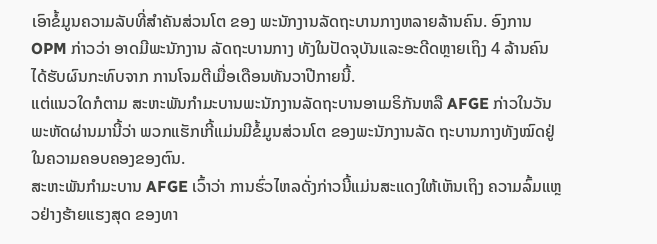ເອົາຂໍ້ມູນຄວາມລັບທີ່ສຳຄັນສ່ວນໂຕ ຂອງ ພະນັກງານລັດຖະບານກາງຫລາຍລ້ານຄົນ. ອົງການ OPM ກ່າວວ່າ ອາດມີພະນັກງານ ລັດຖະບານກາງ ທັງໃນປັດຈຸບັນແລະອະດີດຫຼາຍເຖິງ 4 ລ້ານຄົນ ໄດ້ຮັບຜົນກະທົບຈາກ ການໂຈມຕີເມື່ອເດືອນທັນວາປີກາຍນີ້.
ແຕ່ແນວໃດກໍຕາມ ສະຫະພັນກຳມະບານພະນັກງານລັດຖະບານອາເມຣິກັນຫລື AFGE ກ່າວໃນວັນພະຫັດຜ່ານມານີ້ວ່າ ພວກແຮັກເກີ້ແມ່ນມີຂໍ້ມູນສ່ວນໂຕ ຂອງພະນັກງານລັດ ຖະບານກາງທັງໝົດຢູ່ໃນຄວາມຄອບຄອງຂອງຕົນ.
ສະຫະພັນກຳມະບານ AFGE ເວົ້າວ່າ ການຮົ່ວໄຫລດັ່ງກ່າວນີ້ແມ່ນສະແດງໃຫ້ເຫັນເຖິງ ຄວາມລົ້ມແຫຼວຢ່າງຮ້າຍແຮງສຸດ ຂອງທາ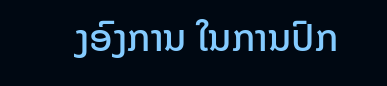ງອົງການ ໃນການປົກ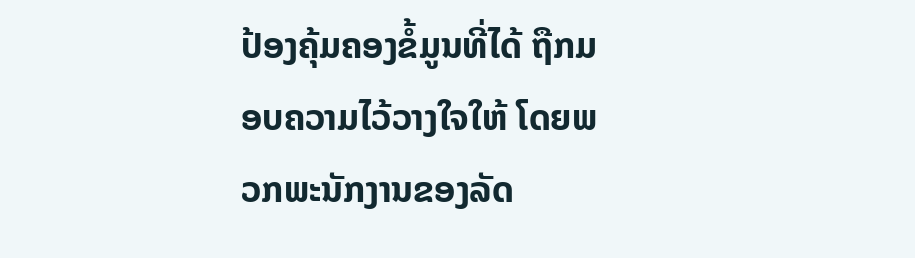ປ້ອງຄຸ້ມຄອງຂໍ້ມູນທີ່ໄດ້ ຖືກມອບຄວາມໄວ້ວາງໃຈໃຫ້ ໂດຍພວກພະນັກງານຂອງລັດ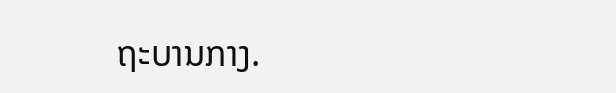ຖະບານກາງ.